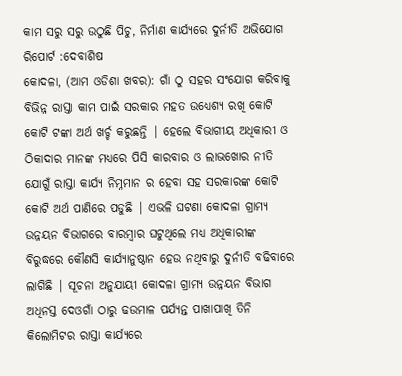କାମ ସରୁ ସରୁ ଉଠୁଛି ପିଚୁ, ନିର୍ମାଣ କାର୍ଯ୍ୟରେ ଦୁର୍ନୀତି ଅଭିଯୋଗ
ରିପୋର୍ଟ :ଦେବାଶିଷ
କୋଦଳା, (ଆମ ଓଡିଶା ଖବର): ଗାଁ ଠୁ ସହର ସଂଯୋଗ କରିବାକୁ ବିଭିନ୍ନ ରାସ୍ତା କାମ ପାଇଁ ସରକାର ମହତ ଉଧ୍ୟେଶ୍ୟ ରଖି କୋଟି କୋଟି ଟଙ୍କା ଅର୍ଥ ଖର୍ଚ୍ଚ କରୁଛନ୍ତି | ହେଲେ ବିଭାଗୀୟ ଅଧିକାରୀ ଓ ଠିକାଦାର ମାନଙ୍କ ମଧ୍ୟରେ ପିସି କାରବାର ଓ ଲାଭଖୋର ନୀତି ଯୋଗୁଁ ରାସ୍ତା କାର୍ଯ୍ୟ ନିମ୍ନମାନ ର ହେବା ସହ ସରକାରଙ୍କ କୋଟି କୋଟି ଅର୍ଥ ପାଣିରେ ପଡୁଛି | ଏଭଳି ଘଟଣା କୋଦଳା ଗ୍ରାମ୍ୟ ଉନ୍ନୟନ ବିଭାଗରେ ବାରମ୍ବାର ଘଟୁଥିଲେ ମଧ୍ୟ ଅଧିକାରୀଙ୍କ ବିରୁଦ୍ଧରେ କୌଣସି କାର୍ଯ୍ୟାନୁଷ୍ଠାନ ହେଉ ନଥିବାରୁ ଦୁର୍ନୀତି ବଢିବାରେ ଲାଗିଛି | ସୂଚନା ଅନୁଯାୟୀ କୋଦଳା ଗ୍ରାମ୍ୟ ଉନ୍ନୟନ ବିଭାଗ ଅଧିନସ୍ତ ଦେଓଗାଁ ଠାରୁ ଢଉମାଳ ପର୍ଯ୍ୟନ୍ତ ପାଖାପାଖି ତିନି କିଲୋମିଟର ରାସ୍ତା କାର୍ଯ୍ୟରେ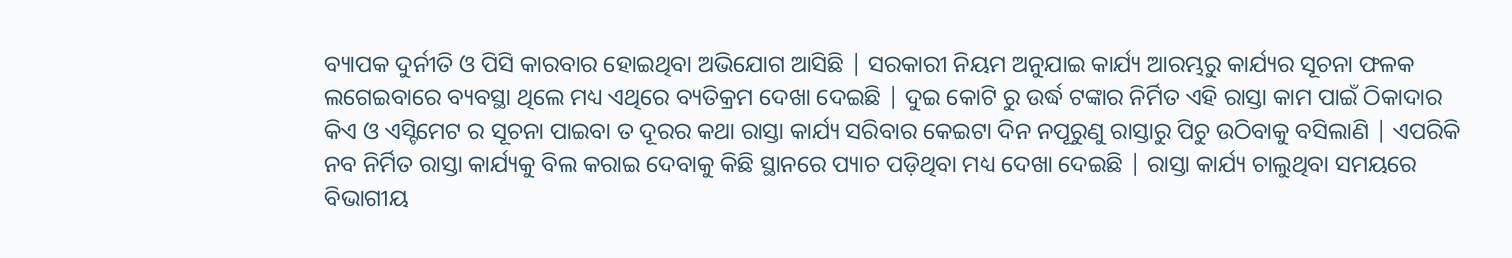ବ୍ୟାପକ ଦୁର୍ନୀତି ଓ ପିସି କାରବାର ହୋଇଥିବା ଅଭିଯୋଗ ଆସିଛି | ସରକାରୀ ନିୟମ ଅନୁଯାଇ କାର୍ଯ୍ୟ ଆରମ୍ଭରୁ କାର୍ଯ୍ୟର ସୂଚନା ଫଳକ ଲଗେଇବାରେ ବ୍ୟବସ୍ଥା ଥିଲେ ମଧ୍ୟ ଏଥିରେ ବ୍ୟତିକ୍ରମ ଦେଖା ଦେଇଛି | ଦୁଇ କୋଟି ରୁ ଉର୍ଦ୍ଧ ଟଙ୍କାର ନିର୍ମିତ ଏହି ରାସ୍ତା କାମ ପାଇଁ ଠିକାଦାର କିଏ ଓ ଏସ୍ଟିମେଟ ର ସୂଚନା ପାଇବା ତ ଦୂରର କଥା ରାସ୍ତା କାର୍ଯ୍ୟ ସରିବାର କେଇଟା ଦିନ ନପୂରୁଣୁ ରାସ୍ତାରୁ ପିଚୁ ଉଠିବାକୁ ବସିଲାଣି | ଏପରିକି ନବ ନିର୍ମିତ ରାସ୍ତା କାର୍ଯ୍ୟକୁ ବିଲ କରାଇ ଦେବାକୁ କିଛି ସ୍ଥାନରେ ପ୍ୟାଚ ପଡ଼ିଥିବା ମଧ୍ୟ ଦେଖା ଦେଇଛି | ରାସ୍ତା କାର୍ଯ୍ୟ ଚାଲୁଥିବା ସମୟରେ ବିଭାଗୀୟ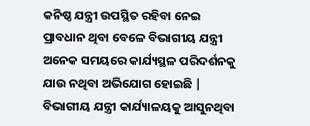କନିଷ୍ଠ ଯନ୍ତ୍ରୀ ଉପସ୍ଥିତ ରହିବା ନେଇ ପ୍ରାବଧାନ ଥିବା ବେଳେ ବିଭାଗୀୟ ଯନ୍ତ୍ରୀ ଅନେକ ସମୟରେ କାର୍ଯ୍ୟସ୍ଥଳ ପରିଦର୍ଶନକୁ ଯାଉ ନଥିବା ଅଭିଯୋଗ ହୋଇଛି | ବିଭାଗୀୟ ଯନ୍ତ୍ରୀ କାର୍ଯ୍ୟାଳୟକୁ ଆସୁନଥିବା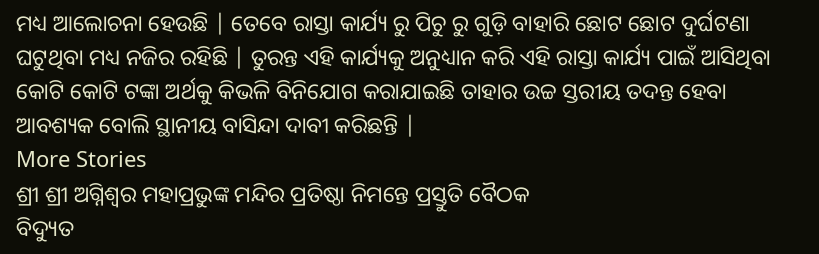ମଧ୍ୟ ଆଲୋଚନା ହେଉଛି | ତେବେ ରାସ୍ତା କାର୍ଯ୍ୟ ରୁ ପିଚୁ ରୁ ଗୁଡ଼ି ବାହାରି ଛୋଟ ଛୋଟ ଦୁର୍ଘଟଣା ଘଟୁଥିବା ମଧ୍ୟ ନଜିର ରହିଛି | ତୁରନ୍ତ ଏହି କାର୍ଯ୍ୟକୁ ଅନୁଧ୍ୟାନ କରି ଏହି ରାସ୍ତା କାର୍ଯ୍ୟ ପାଇଁ ଆସିଥିବା କୋଟି କୋଟି ଟଙ୍କା ଅର୍ଥକୁ କିଭଳି ବିନିଯୋଗ କରାଯାଇଛି ତାହାର ଉଚ୍ଚ ସ୍ତରୀୟ ତଦନ୍ତ ହେବା ଆବଶ୍ୟକ ବୋଲି ସ୍ଥାନୀୟ ବାସିନ୍ଦା ଦାବୀ କରିଛନ୍ତି |
More Stories
ଶ୍ରୀ ଶ୍ରୀ ଅଗ୍ନିଶ୍ୱର ମହାପ୍ରଭୁଙ୍କ ମନ୍ଦିର ପ୍ରତିଷ୍ଠା ନିମନ୍ତେ ପ୍ରସ୍ତୁତି ବୈଠକ
ବିଦ୍ୟୁତ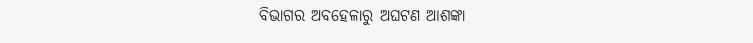ବିଭାଗର ଅବହେଳାରୁ ଅଘଟଣ ଆଶଙ୍କା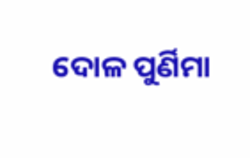ଦୋଳ ପୁର୍ଣିମା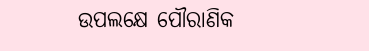ଉପଲକ୍ଷେ ପୌରାଣିକ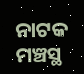ନାଟକ ମଞ୍ଚସ୍ଥ